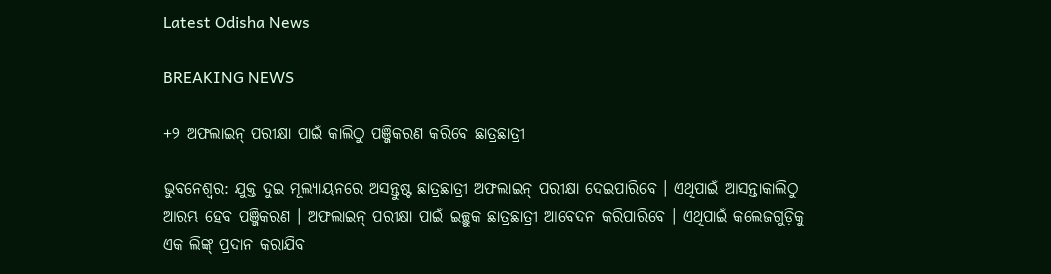Latest Odisha News

BREAKING NEWS

+୨ ଅଫଲାଇନ୍‌ ପରୀକ୍ଷା ପାଇଁ କାଲିଠୁ ପଞ୍ଜିକରଣ କରିବେ ଛାତ୍ରଛାତ୍ରୀ

ଭୁବନେଶ୍ୱର: ଯୁକ୍ତ ଦୁଇ ମୂଲ୍ୟାୟନରେ ଅସନ୍ତୁଷ୍ଟ ଛାତ୍ରଛାତ୍ରୀ ଅଫଲାଇନ୍ ପରୀକ୍ଷା ଦେଇପାରିବେ । ଏଥିପାଇଁ ଆସନ୍ତାକାଲିଠୁ ଆରମ୍ଭ ହେବ ପଞ୍ଜିକରଣ । ଅଫଲାଇନ୍ ପରୀକ୍ଷା ପାଇଁ ଇଚ୍ଛୁକ ଛାତ୍ରଛାତ୍ରୀ ଆବେଦନ କରିପାରିବେ । ଏଥିପାଇଁ କଲେଜଗୁଡ଼ିକୁ ଏକ ଲିଙ୍କ୍‌ ପ୍ରଦାନ କରାଯିବ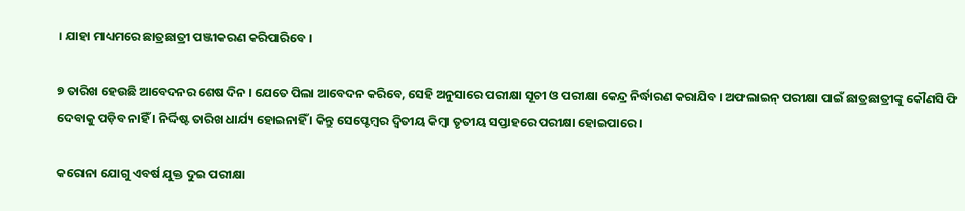। ଯାହା ମାଧ୍ୟମରେ ଛାତ୍ରଛାତ୍ରୀ ପଞ୍ଜୀକରଣ କରିପା‌ରିବେ ।

୭ ତାରିଖ ହେଉଛି ଆବେଦନର ଶେଷ ଦିନ । ଯେତେ ପିଲା ଆବେଦନ କରିବେ, ସେହି ଅନୁସାରେ ପରୀକ୍ଷା ସୂଚୀ ଓ ପରୀକ୍ଷା କେନ୍ଦ୍ର ନିର୍ଦ୍ଧାରଣ କରାଯିବ । ଅଫଲାଇନ୍ ପରୀକ୍ଷା ପାଇଁ ଛାତ୍ରଛାତ୍ରୀଙ୍କୁ କୌଣସି ଫି ଦେବାକୁ ପଡ଼ିବ ନାହିଁ । ନିର୍ଦ୍ଦିଷ୍ଟ ତାରିଖ ଧାର୍ଯ୍ୟ ହୋଇନାହିଁ । କିନ୍ତୁ ସେପ୍ଟେମ୍ବର ଦ୍ୱିତୀୟ କିମ୍ବା ତୃତୀୟ ସପ୍ତାହରେ ପରୀକ୍ଷା ହୋଇପାରେ ।

କରୋନା ଯୋଗୁ ଏବର୍ଷ ଯୁକ୍ତ ଦୁଇ ପରୀକ୍ଷା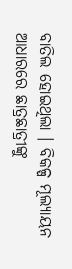ବାତିଲ ହୋଇଥିଲା । ବିକଳ୍ପ ମୂଲ୍ୟାୟନ ଆଧାରରେ ଛାତ୍ରଛାତ୍ରୀଙ୍କୁ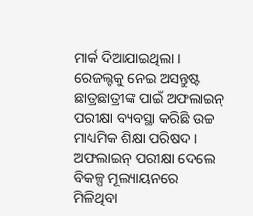ମାର୍କ ଦିଆଯାଇଥିଲା । ରେଜଲ୍ଟକୁ ନେଇ ଅସନ୍ତୁଷ୍ଟ ଛାତ୍ରଛାତ୍ରୀଙ୍କ ପାଇଁ ଅଫଲାଇନ୍ ପରୀକ୍ଷା ବ୍ୟବସ୍ଥା କରିଛି ଉଚ୍ଚ ମାଧ୍ୟମିକ ଶିକ୍ଷା ପରିଷଦ । ଅଫଲାଇନ୍‌ ପରୀକ୍ଷା ଦେଲେ ବିକଳ୍ପ ମୂଲ୍ୟାୟନରେ ମିଳିଥିବା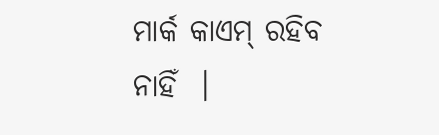ମାର୍କ କାଏମ୍ ରହିବ ନାହିଁ  ।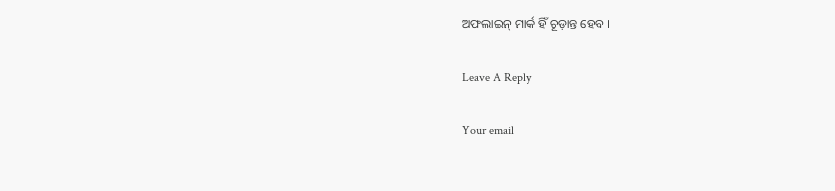ଅଫଲାଇନ୍‌ ମାର୍କ ହିଁ ଚୂଡ଼ାନ୍ତ ହେବ ।

Leave A Reply

Your email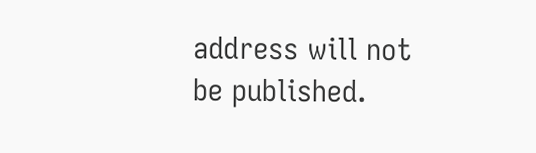address will not be published.